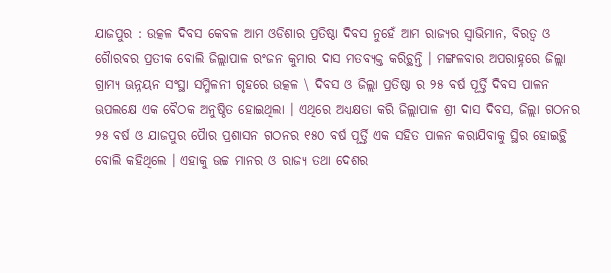ଯାଜପୁର : ଉତ୍କଳ ଦିବସ କେବଳ ଆମ ଓଡିଶାର ପ୍ରତିଷ୍ଠା ଦିବସ ନୁହେଁ ଆମ ରାଜ୍ୟର ସ୍ୱାଭିମାନ, ବିରତ୍ୱ ଓ ଗୈାରବର ପ୍ରତୀକ ବୋଲି ଜିଲ୍ଲାପାଳ ରଂଜନ କୁମାର ଦାସ ମତବ୍ୟକ୍ତ କରିଚ୍ଥନ୍ତି । ମଙ୍ଗଳବାର ଅପରାହ୍ନରେ ଜିଲ୍ଲା ଗ୍ରାମ୍ୟ ଊନ୍ନୟନ ସଂସ୍ଥା ସମ୍ମିଳନୀ ଗୃହରେ ଉତ୍କଳ \ ଦିବସ ଓ ଜିଲ୍ଲା ପ୍ରତିଷ୍ଠା ର ୨୫ ବର୍ଷ ପୂର୍ତ୍ତି ଦିବସ ପାଳନ ଊପଲକ୍ଷେ ଏକ ବୈଠକ ଅନୁଷ୍ଠିତ ହୋଇଥିଲା । ଏଥିରେ ଅଧ୍ୟକ୍ଷତା କରି ଜିଲ୍ଲାପାଳ ଶ୍ରୀ ଦାସ ଦିବସ, ଜିଲ୍ଲା ଗଠନର ୨୫ ବର୍ଷ ଓ ଯାଜପୁର ପୈାର ପ୍ରଶାସନ ଗଠନର ୧୫୦ ବର୍ଷ ପୂର୍ତ୍ତି ଏକ ସହିତ ପାଳନ କରାଯିବାକୁ ସ୍ଥିର ହୋଇଚ୍ଥି ବୋଲି କହିଥିଲେ । ଏହାକୁ ଊଚ୍ଚ ମାନର ଓ ରାଜ୍ୟ ତଥା ଦେଶର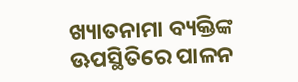ଖ୍ୟାତନାମା ବ୍ୟକ୍ତିଙ୍କ ଊପସ୍ଥିତିରେ ପାଳନ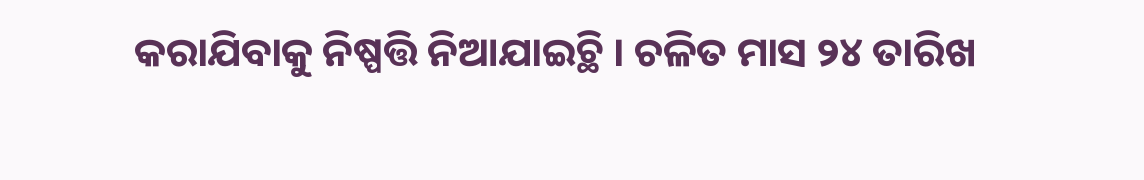କରାଯିବାକୁ ନିଷ୍ପତ୍ତି ନିଆଯାଇଚ୍ଥି । ଚଳିତ ମାସ ୨୪ ତାରିଖ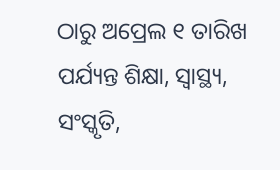ଠାରୁ ଅପ୍ରେଲ ୧ ତାରିଖ ପର୍ଯ୍ୟନ୍ତ ଶିକ୍ଷା, ସ୍ୱାସ୍ଥ୍ୟ, ସଂସ୍କୃତି,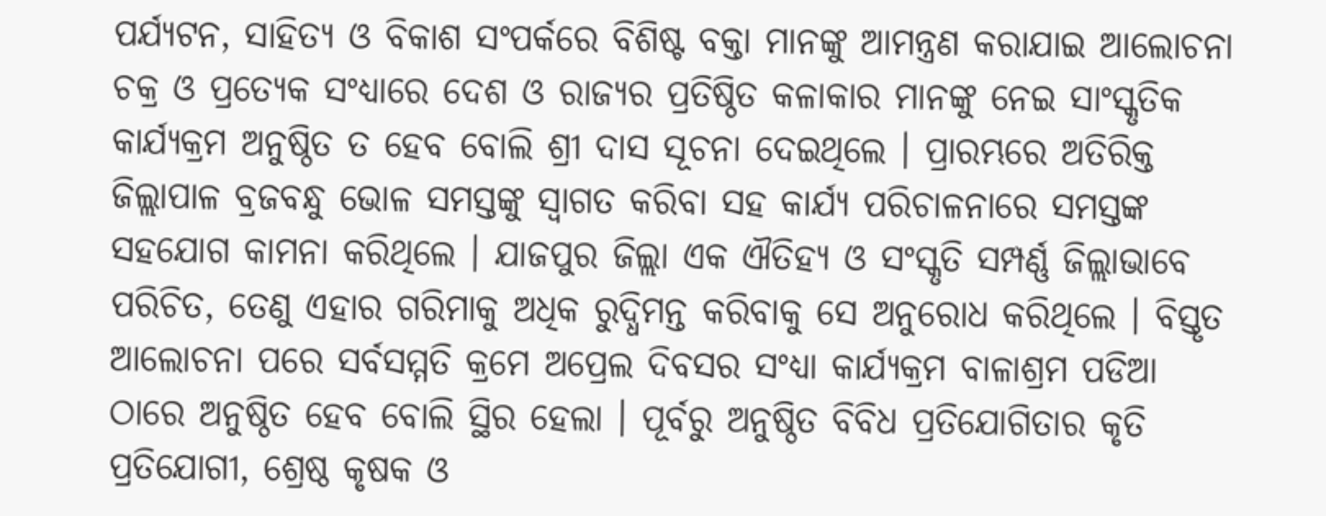ପର୍ଯ୍ୟଟନ, ସାହିତ୍ୟ ଓ ବିକାଶ ସଂପର୍କରେ ବିଶିଷ୍ଟ ବକ୍ତା ମାନଙ୍କୁ ଆମନ୍ତ୍ରଣ କରାଯାଇ ଆଲୋଚନା ଚକ୍ର ଓ ପ୍ରତ୍ୟେକ ସଂଧ୍ୟାରେ ଦେଶ ଓ ରାଜ୍ୟର ପ୍ରତିଷ୍ଠିତ କଳାକାର ମାନଙ୍କୁ ନେଇ ସାଂସ୍କୃତିକ କାର୍ଯ୍ୟକ୍ରମ ଅନୁଷ୍ଠିତ ତ ହେବ ବୋଲି ଶ୍ରୀ ଦାସ ସୂଚନା ଦେଇଥିଲେ । ପ୍ରାରମ୍ଭରେ ଅତିରିକ୍ତ ଜିଲ୍ଲାପାଳ ବ୍ରଜବନ୍ଧୁ ଭୋଳ ସମସ୍ତଙ୍କୁ ସ୍ୱାଗତ କରିବା ସହ କାର୍ଯ୍ୟ ପରିଚାଳନାରେ ସମସ୍ତଙ୍କ ସହଯୋଗ କାମନା କରିଥିଲେ । ଯାଜପୁର ଜିଲ୍ଲା ଏକ ଐତିହ୍ୟ ଓ ସଂସ୍କୃତି ସମ୍ପର୍ଣ୍ଣ ଜିଲ୍ଲାଭାବେ ପରିଚିତ, ତେଣୁ ଏହାର ଗରିମାକୁ ଅଧିକ ରୁଦ୍ଧିମନ୍ତ କରିବାକୁ ସେ ଅନୁରୋଧ କରିଥିଲେ । ବିସ୍ତୃତ ଆଲୋଚନା ପରେ ସର୍ବସମ୍ମତି କ୍ରମେ ଅପ୍ରେଲ ଦିବସର ସଂଧ୍ୟା କାର୍ଯ୍ୟକ୍ରମ ବାଳାଶ୍ରମ ପଡିଆ ଠାରେ ଅନୁଷ୍ଠିତ ହେବ ବୋଲି ସ୍ଥିର ହେଲା । ପୂର୍ବରୁ ଅନୁଷ୍ଠିତ ବିବିଧ ପ୍ରତିଯୋଗିତାର କୃତି ପ୍ରତିଯୋଗୀ, ଶ୍ରେଷ୍ଠ କୃଷକ ଓ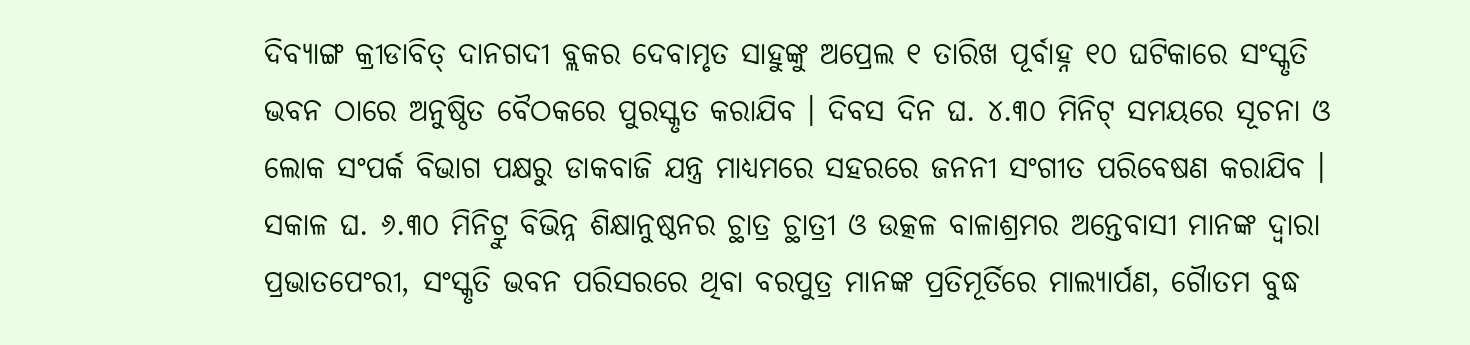ଦିବ୍ୟାଙ୍ଗ କ୍ରୀଡାବିତ୍ ଦାନଗଦୀ ବ୍ଲକର ଦେବାମୃତ ସାହୁଙ୍କୁ ଅପ୍ରେଲ ୧ ତାରିଖ ପୂର୍ବାହ୍ନ ୧୦ ଘଟିକାରେ ସଂସ୍କୃତି ଭବନ ଠାରେ ଅନୁଷ୍ଠିତ ବୈଠକରେ ପୁରସ୍କୃତ କରାଯିବ । ଦିବସ ଦିନ ଘ. ୪.୩୦ ମିନିଟ୍ ସମୟରେ ସୂଚନା ଓ ଲୋକ ସଂପର୍କ ବିଭାଗ ପକ୍ଷରୁ ଡାକବାଜି ଯନ୍ତ୍ର ମାଧ୍ୟମରେ ସହରରେ ଜନନୀ ସଂଗୀତ ପରିବେଷଣ କରାଯିବ । ସକାଳ ଘ. ୬.୩୦ ମିନିଟ୍ରୁ ବିଭିନ୍ନ ଶିକ୍ଷାନୁଷ୍ଠନର ଚ୍ଥାତ୍ର ଚ୍ଥାତ୍ରୀ ଓ ଉତ୍କଳ ବାଳାଶ୍ରମର ଅନ୍ତେବାସୀ ମାନଙ୍କ ଦ୍ୱାରା ପ୍ରଭାତପେଂରୀ, ସଂସ୍କୃତି ଭବନ ପରିସରରେ ଥିବା ବରପୁତ୍ର ମାନଙ୍କ ପ୍ରତିମୂର୍ତିରେ ମାଲ୍ୟାର୍ପଣ, ଗୈାତମ ବୁଦ୍ଧ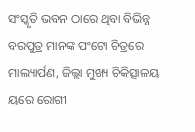ସଂସ୍କୃତି ଭବନ ଠାରେ ଥିବା ବିଭିନ୍ନ ବରପୁତ୍ର ମାନଙ୍କ ପଂଟୋ ଚିତ୍ରରେ ମାଲ୍ୟାର୍ପଣ, ଜିଲ୍ଲା ମୁଖ୍ୟ ଚିକିତ୍ସାଳୟ ୟରେ ରୋଗୀ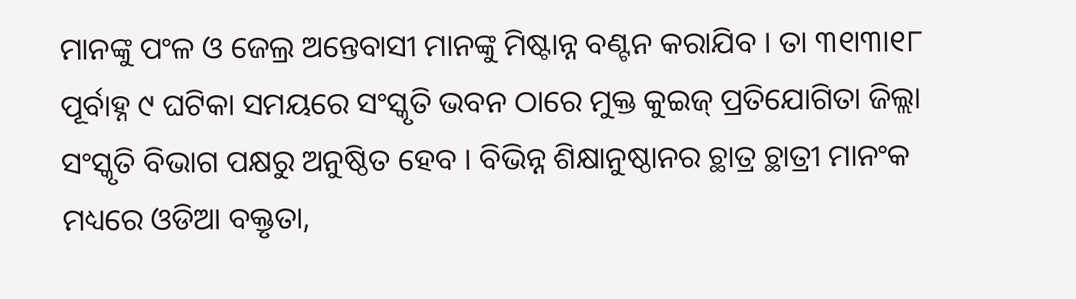ମାନଙ୍କୁ ପଂଳ ଓ ଜେଲ୍ର ଅନ୍ତେବାସୀ ମାନଙ୍କୁ ମିଷ୍ଟାନ୍ନ ବଣ୍ଟନ କରାଯିବ । ତା ୩୧ା୩ା୧୮ ପୂର୍ବାହ୍ନ ୯ ଘଟିକା ସମୟରେ ସଂସ୍କୃତି ଭବନ ଠାରେ ମୁକ୍ତ କୁଇଜ୍ ପ୍ରତିଯୋଗିତା ଜିଲ୍ଲା ସଂସ୍କୃତି ବିଭାଗ ପକ୍ଷରୁ ଅନୁଷ୍ଠିତ ହେବ । ବିଭିନ୍ନ ଶିକ୍ଷାନୁଷ୍ଠାନର ଚ୍ଥାତ୍ର ଚ୍ଥାତ୍ରୀ ମାନଂକ ମଧ୍ୟରେ ଓଡିଆ ବକ୍ତୃତା,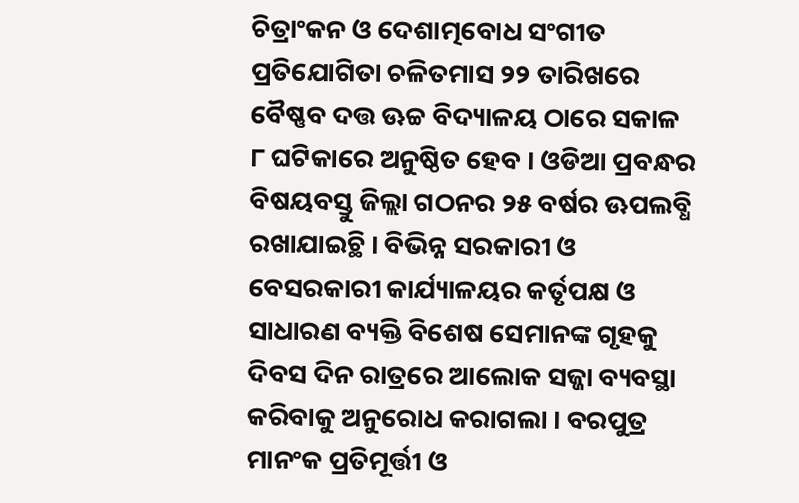ଚିତ୍ରାଂକନ ଓ ଦେଶାତ୍ମବୋଧ ସଂଗୀତ ପ୍ରତିଯୋଗିତା ଚଳିତମାସ ୨୨ ତାରିଖରେ ବୈଷ୍ଣବ ଦତ୍ତ ଊଚ୍ଚ ବିଦ୍ୟାଳୟ ଠାରେ ସକାଳ ୮ ଘଟିକାରେ ଅନୁଷ୍ଠିତ ହେବ । ଓଡିଆ ପ୍ରବନ୍ଧର ବିଷୟବସ୍ତୁ ଜିଲ୍ଲା ଗଠନର ୨୫ ବର୍ଷର ଊପଲବ୍ଧି ରଖାଯାଇଚ୍ଥି । ବିଭିନ୍ନ ସରକାରୀ ଓ ବେସରକାରୀ କାର୍ଯ୍ୟାଳୟର କର୍ତୃପକ୍ଷ ଓ ସାଧାରଣ ବ୍ୟକ୍ତି ବିଶେଷ ସେମାନଙ୍କ ଗୃହକୁ ଦିବସ ଦିନ ରାତ୍ରରେ ଆଲୋକ ସଜ୍ଜା ବ୍ୟବସ୍ଥା କରିବାକୁ ଅନୁରୋଧ କରାଗଲା । ବରପୁତ୍ର ମାନଂକ ପ୍ରତିମୂର୍ତ୍ତୀ ଓ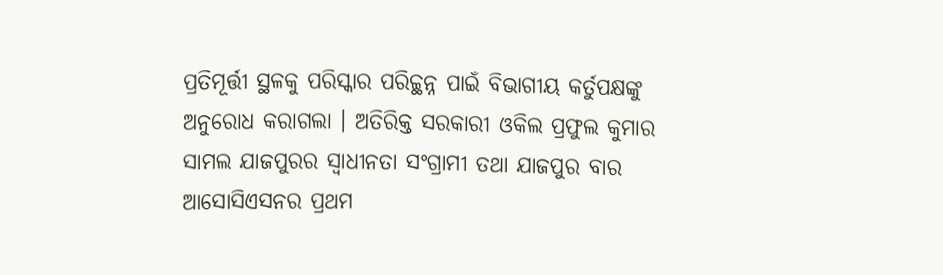ପ୍ରତିମୂର୍ତ୍ତୀ ସ୍ଥଳକୁ ପରିସ୍କାର ପରିଚ୍ଚ୍ଥନ୍ନ ପାଇଁ ବିଭାଗୀୟ କର୍ତୁପକ୍ଷଙ୍କୁ ଅନୁରୋଧ କରାଗଲା । ଅତିରିକ୍ତ ସରକାରୀ ଓକିଲ ପ୍ରଫୁଲ କୁମାର ସାମଲ ଯାଜପୁରର ସ୍ୱାଧୀନତା ସଂଗ୍ରାମୀ ତଥା ଯାଜପୁର ବାର ଆସୋସିଏସନର ପ୍ରଥମ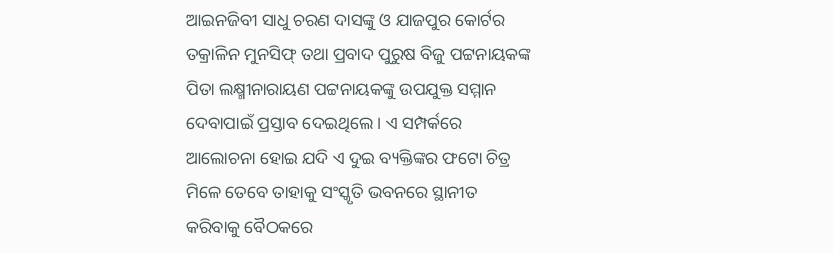ଆଇନଜିବୀ ସାଧୁ ଚରଣ ଦାସଙ୍କୁ ଓ ଯାଜପୁର କୋର୍ଟର ତକ୍ରାଳିନ ମୁନସିଫ୍ ତଥା ପ୍ରବାଦ ପୁରୁଷ ବିଜୁ ପଟ୍ଟନାୟକଙ୍କ ପିତା ଲକ୍ଷ୍ମୀନାରାୟଣ ପଟ୍ଟନାୟକଙ୍କୁ ଉପଯୁକ୍ତ ସମ୍ମାନ ଦେବାପାଇଁ ପ୍ରସ୍ତାବ ଦେଇଥିଲେ । ଏ ସମ୍ପର୍କରେ ଆଲୋଚନା ହୋଇ ଯଦି ଏ ଦୁଇ ବ୍ୟକ୍ତିଙ୍କର ଫଟୋ ଚିତ୍ର ମିଳେ ତେବେ ତାହାକୁ ସଂସ୍କୃତି ଭବନରେ ସ୍ଥାନୀତ କରିବାକୁ ବୈଠକରେ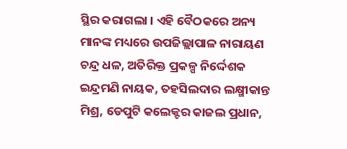ସ୍ଥିର କରାଗଲା । ଏହି ବୈଠକରେ ଅନ୍ୟ ମାନଙ୍କ ମଧ୍ୟରେ ଉପଜିଲ୍ଲାପାଳ ନାରାୟଣ ଚନ୍ଦ୍ର ଧଳ, ଅତିରିକ୍ତ ପ୍ରକଳ୍ପ ନିର୍ଦ୍ଦେଶକ ଇନ୍ଦ୍ରମଣି ନାୟକ, ତହସିଲଦାର ଲକ୍ଷ୍ମୀକାନ୍ତ ମିଶ୍ର, ଡେପୁଟି କଲେକ୍ଟର କାଜଲ ପ୍ରଧାନ,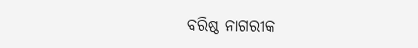ବରିଷ୍ଠ ନାଗରୀକ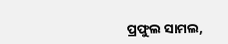ପ୍ରଫୁଲ ସାମଲ,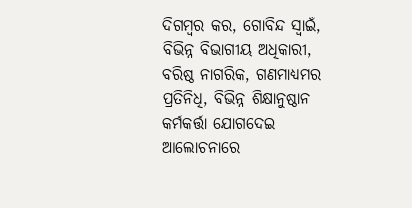ଦିଗମ୍ବର କର, ଗୋବିନ୍ଦ ସ୍ୱାଇଁ, ବିଭିନ୍ନ ବିଭାଗୀୟ ଅଧିକାରୀ, ବରିଷ୍ଠ ନାଗରିକ, ଗଣମାଧ୍ୟମର ପ୍ରତିନିଧି, ବିଭିନ୍ନ ଶିକ୍ଷାନୁଷ୍ଠାନ କର୍ମକର୍ତ୍ତା ଯୋଗଦେଇ ଆଲୋଚନାରେ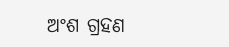ଅଂଶ ଗ୍ରହଣ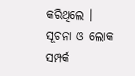କରିଥିଲେ । ସୂଚନା ଓ ଲୋକ ସମ୍ପର୍କ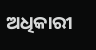ଅଧିକାରୀ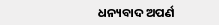ଧନ୍ୟବାଦ ଅପର୍ଣ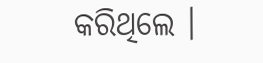କରିଥିଲେ ।